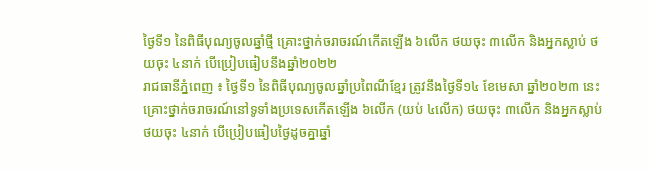ថ្ងៃទី១ នៃពិធីបុណ្យចូលឆ្នាំថ្មី គ្រោះថ្នាក់ចរាចរណ៍កើតឡើង ៦លើក ថយចុះ ៣លើក និងអ្នកស្លាប់ ថយចុះ ៤នាក់ បើប្រៀបធៀបនឹងឆ្នាំ២០២២
រាជធានីភ្នំពេញ ៖ ថ្ងៃទី១ នៃពិធីបុណ្យចូលឆ្នាំប្រពៃណីខ្មែរ ត្រូវនឹងថ្ងៃទី១៤ ខែមេសា ឆ្នាំ២០២៣ នេះ គ្រោះថ្នាក់ចរាចរណ៍នៅទូទាំងប្រទេសកើតឡើង ៦លើក (យប់ ៤លើក) ថយចុះ ៣លើក និងអ្នកស្លាប់ថយចុះ ៤នាក់ បើប្រៀបធៀបថ្ងៃដូចគ្នាឆ្នាំ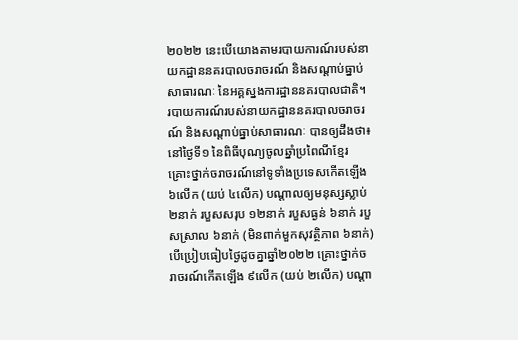២០២២ នេះបើយោងតាមរបាយការណ៍របស់នាយកដ្ឋាននគរបាលចរាចរណ៍ និងសណ្តាប់ធ្នាប់សាធារណៈ នៃអគ្គស្នងការដ្ឋាននគរបាលជាតិ។
របាយការណ៍របស់នាយកដ្ឋាននគរបាលចរាចរណ៍ និងសណ្តាប់ធ្នាប់សាធារណៈ បានឲ្យដឹងថា៖ នៅថ្ងៃទី១ នៃពិធីបុណ្យចូលឆ្នាំប្រពៃណីខ្មែរ គ្រោះថ្នាក់ចរាចរណ៍នៅទូទាំងប្រទេសកើតឡើង ៦លើក (យប់ ៤លើក) បណ្តាលឲ្យមនុស្សស្លាប់ ២នាក់ របួសសរុប ១២នាក់ របួសធ្ងន់ ៦នាក់ របួសស្រាល ៦នាក់ (មិនពាក់មួកសុវត្ថិភាព ៦នាក់) បើប្រៀបធៀបថ្ងៃដូចគ្នាឆ្នាំ២០២២ គ្រោះថ្នាក់ចរាចរណ៍កើតឡើង ៩លើក (យប់ ២លើក) បណ្តា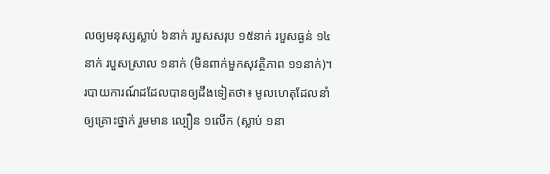លឲ្យមនុស្សស្លាប់ ៦នាក់ របួសសរុប ១៥នាក់ របួសធ្ងន់ ១៤នាក់ របួសស្រាល ១នាក់ (មិនពាក់មួកសុវត្ថិភាព ១១នាក់)។
របាយការណ៍ដដែលបានឲ្យដឹងទៀតថា៖ មូលហេតុដែលនាំឲ្យគ្រោះថ្នាក់ រួមមាន ល្បឿន ១លើក (ស្លាប់ ១នា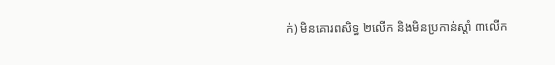ក់) មិនគោរពសិទ្ធ ២លើក និងមិនប្រកាន់ស្តាំ ៣លើក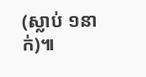(ស្លាប់ ១នាក់)៕